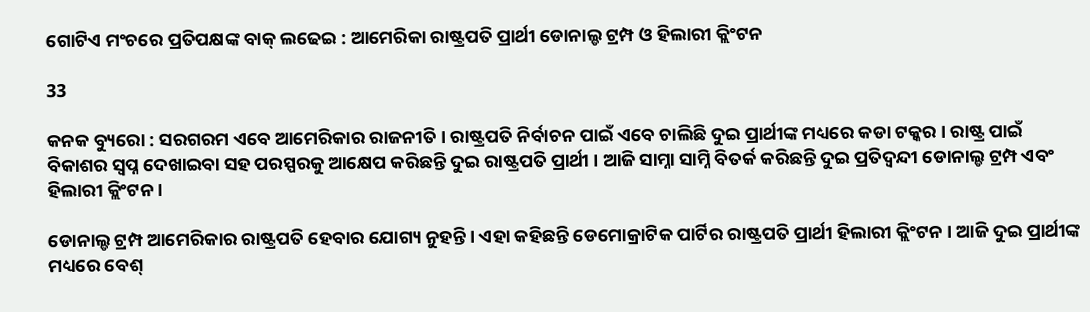ଗୋଟିଏ ମଂଚରେ ପ୍ରତିପକ୍ଷଙ୍କ ବାକ୍ ଲଢେଇ : ଆମେରିକା ରାଷ୍ଟ୍ରପତି ପ୍ରାର୍ଥୀ ଡୋନାଲ୍ଡ ଟ୍ରମ୍ପ ଓ ହିଲାରୀ କ୍ଲିଂଟନ

33

କନକ ବ୍ୟୁରୋ : ସରଗରମ ଏବେ ଆମେରିକାର ରାଜନୀତି । ରାଷ୍ଟ୍ରପତି ନିର୍ବାଚନ ପାଇଁ ଏବେ ଚାଲିଛି ଦୁଇ ପ୍ରାର୍ଥୀଙ୍କ ମଧ୍ୟରେ କଡା ଟକ୍କର । ରାଷ୍ଟ୍ର ପାଇଁ ବିକାଶର ସ୍ୱପ୍ନ ଦେଖାଇବା ସହ ପରସ୍ପରକୁ ଆକ୍ଷେପ କରିଛନ୍ତି ଦୁଇ ରାଷ୍ଟ୍ରପତି ପ୍ରାର୍ଥୀ । ଆଜି ସାମ୍ନା ସାମ୍ନି ବିତର୍କ କରିଛନ୍ତି ଦୁଇ ପ୍ରତିଦ୍ୱନ୍ଦୀ ଡୋନାଲ୍ଡ ଟ୍ରମ୍ପ ଏବଂ ହିଲାରୀ କ୍ଲିଂଟନ ।

ଡୋନାଲ୍ଡ ଟ୍ରମ୍ପ ଆମେରିକାର ରାଷ୍ଟ୍ରପତି ହେବାର ଯୋଗ୍ୟ ନୁହନ୍ତି । ଏହା କହିଛନ୍ତି ଡେମୋକ୍ରାଟିକ ପାର୍ଟିର ରାଷ୍ଟ୍ରପତି ପ୍ରାର୍ଥୀ ହିଲାରୀ କ୍ଲିଂଟନ । ଆଜି ଦୁଇ ପ୍ରାର୍ଥୀଙ୍କ ମଧ୍ୟରେ ବେଶ୍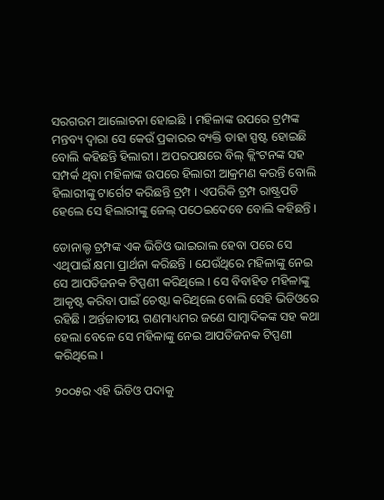ସରଗରମ ଆଲୋଚନା ହୋଇଛି । ମହିଳାଙ୍କ ଉପରେ ଟ୍ରମ୍ପଙ୍କ ମନ୍ତବ୍ୟ ଦ୍ୱାରା ସେ କେଉଁ ପ୍ରକାରର ବ୍ୟକ୍ତି ତାହା ସ୍ପଷ୍ଟ ହୋଇଛି ବୋଲି କହିଛନ୍ତି ହିଲାରୀ । ଅପରପକ୍ଷରେ ବିଲ୍ କ୍ଲିଂଟନଙ୍କ ସହ ସମ୍ପର୍କ ଥିବା ମହିଳାଙ୍କ ଉପରେ ହିଲାରୀ ଆକ୍ରମଣ କରନ୍ତି ବୋଲି ହିଲାରୀଙ୍କୁ ଟାର୍ଗେଟ କରିଛନ୍ତି ଟ୍ରମ୍ପ । ଏପରିକି ଟ୍ରମ୍ପ ରାଷ୍ଟ୍ରପତି ହେଲେ ସେ ହିଲାରୀଙ୍କୁ ଜେଲ୍ ପଠେଇଦେବେ ବୋଲି କହିଛନ୍ତି ।

ଡୋନାଲ୍ଡ ଟ୍ରମ୍ପଙ୍କ ଏକ ଭିଡିଓ ଭାଇରାଲ ହେବା ପରେ ସେ ଏଥିପାଇଁ କ୍ଷମା ପ୍ରାର୍ଥନା କରିଛନ୍ତି । ଯେଉଁଥିରେ ମହିଳାଙ୍କୁ ନେଇ ସେ ଆପତିଜନକ ଟିପ୍ପଣୀ କରିଥିଲେ । ସେ ବିବାହିତ ମହିଳାଙ୍କୁ ଆକୃଷ୍ଟ କରିବା ପାଇଁ ଚେଷ୍ଟା କରିଥିଲେ ବୋଲି ସେହି ଭିଡିଓରେ ରହିଛି । ଅର୍ନ୍ତଜାତୀୟ ଗଣମାଧ୍ୟମର ଜଣେ ସାମ୍ବାଦିକଙ୍କ ସହ କଥା ହେଲା ବେଳେ ସେ ମହିଳାଙ୍କୁ ନେଇ ଆପତିଜନକ ଟିପ୍ପଣୀ କରିଥିଲେ ।

୨୦୦୫ର ଏହି ଭିଡିଓ ପଦାକୁ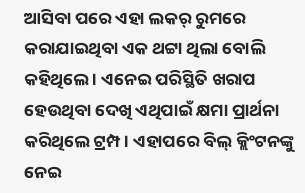ଆସିବା ପରେ ଏହା ଲକର୍ ରୁମରେ କରାଯାଇଥିବା ଏକ ଥଟ୍ଟା ଥିଲା ବୋଲି କହିଥିଲେ । ଏନେଇ ପରିସ୍ଥିତି ଖରାପ ହେଉଥିବା ଦେଖି ଏଥିପାଇଁ କ୍ଷମା ପ୍ରାର୍ଥନା କରିଥିଲେ ଟ୍ରମ୍ପ । ଏହାପରେ ବିଲ୍ କ୍ଲିଂଟନଙ୍କୁ ନେଇ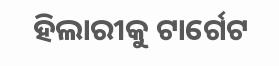ହିଲାରୀକୁ ଟାର୍ଗେଟ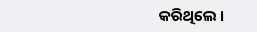କରିଥିଲେ ।